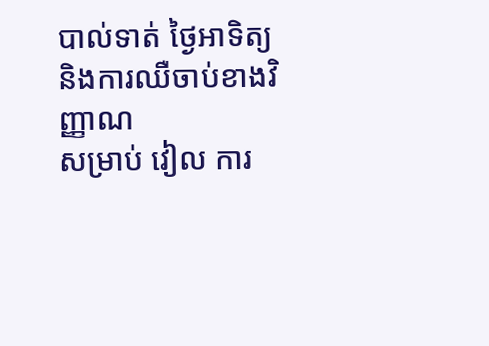បាល់ទាត់ ថ្ងៃអាទិត្យ និងការឈឺចាប់ខាងវិញ្ញាណ
សម្រាប់ វៀល ការ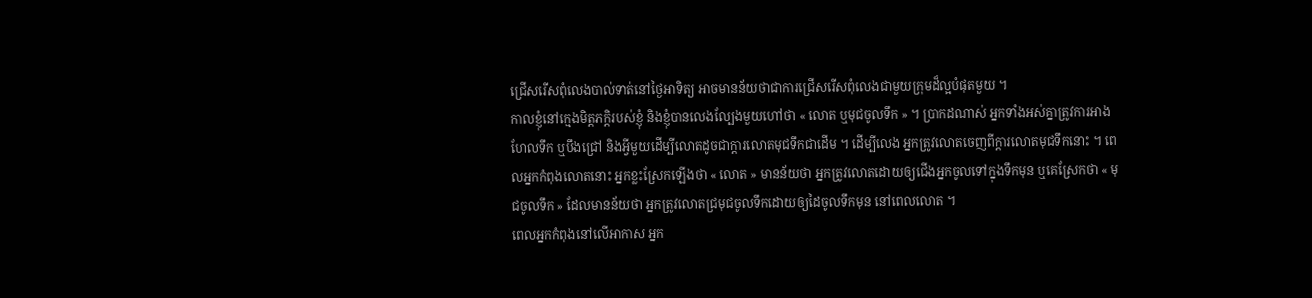ជ្រើសរើសពុំលេងបាល់ទាត់នៅថ្ងៃអាទិត្យ អាចមានន័យថាជាការជ្រើសរើសពុំលេងជាមួយក្រុមដ៏ល្អបំផុតមួយ ។
កាលខ្ញុំនៅក្មេងមិត្តភក្ដិរបស់ខ្ញុំ និងខ្ញុំបានលេងល្បែងមួយហៅថា « លោត ឬមុជចូលទឹក » ។ ប្រាកដណាស់ អ្នកទាំងអស់គ្នាត្រូវការអាងហែលទឹក ឬបឹងជ្រៅ និងអ្វីមួយដើម្បីលោតដូចជាក្តារលោតមុជទឹកជាដើម ។ ដើម្បីលេង អ្នកត្រូវលោតចេញពីក្តារលោតមុជទឹកនោះ ។ ពេលអ្នកកំពុងលោតនោះ អ្នកខ្លះស្រែកឡើងថា « លោត » មានន័យថា អ្នកត្រូវលោតដោយឲ្យជើងអ្នកចូលទៅក្នុងទឹកមុន ឬគេស្រែកថា « មុជចូលទឹក » ដែលមានន័យថា អ្នកត្រូវលោតជ្រមុជចូលទឹកដោយឲ្យដៃចូលទឹកមុន នៅពេលលោត ។
ពេលអ្នកកំពុងនៅលើអាកាស អ្នក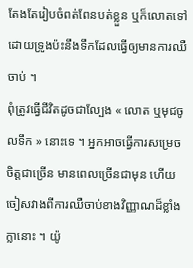តែងតែរៀបចំពត់ពែនបត់ខ្លួន ឬក៏លោតទៅដោយទ្រូងប៉ះនឹងទឹកដែលធ្វើឲ្យមានការឈឺចាប់ ។
ពុំត្រូវធ្វើជីវិតដូចជាល្បែង « លោត ឬមុជចូលទឹក » នោះទេ ។ អ្នកអាចធ្វើការសម្រេចចិត្តជាច្រើន មានពេលច្រើនជាមុន ហើយចៀសវាងពីការឈឺចាប់ខាងវិញ្ញាណដ៏ខ្លាំងក្លានោះ ។ យ៉ូ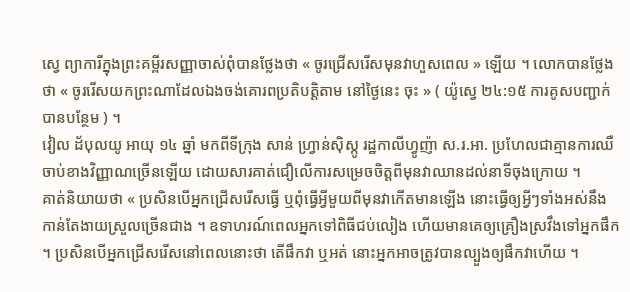ស្វេ ព្យាការីក្នុងព្រះគម្ពីរសញ្ញាចាស់ពុំបានថ្លែងថា « ចូរជ្រើសរើសមុនវាហួសពេល » ឡើយ ។ លោកបានថ្លែងថា « ចូររើសយកព្រះណាដែលឯងចង់គោរពប្រតិបត្តិតាម នៅថ្ងៃនេះ ចុះ » ( យ៉ូស្វេ ២៤:១៥ ការគូសបញ្ជាក់បានបន្ថែម ) ។
វៀល ដ័បុលយូ អាយុ ១៤ ឆ្នាំ មកពីទីក្រុង សាន់ ហ្វ្រាន់ស៊ិស្កូ រដ្ឋកាលីហ្វូញ៉ា ស.រ.អា. ប្រហែលជាគ្មានការឈឺចាប់ខាងវិញ្ញាណច្រើនឡើយ ដោយសារគាត់ជឿលើការសម្រេចចិត្តពីមុនវាឈានដល់នាទីចុងក្រោយ ។
គាត់និយាយថា « ប្រសិនបើអ្នកជ្រើសរើសធ្វើ ឬពុំធ្វើអ្វីមួយពីមុនវាកើតមានឡើង នោះធ្វើឲ្យអ្វីៗទាំងអស់នឹងកាន់តែងាយស្រួលច្រើនជាង ។ ឧទាហរណ៍ពេលអ្នកទៅពិធីជប់លៀង ហើយមានគេឲ្យគ្រឿងស្រវឹងទៅអ្នកផឹក ។ ប្រសិនបើអ្នកជ្រើសរើសនៅពេលនោះថា តើផឹកវា ឬអត់ នោះអ្នកអាចត្រូវបានល្បួងឲ្យផឹកវាហើយ ។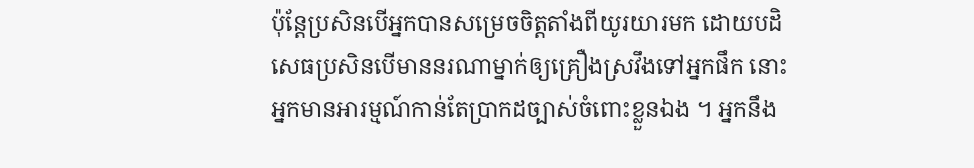ប៉ុន្តែប្រសិនបើអ្នកបានសម្រេចចិត្តតាំងពីយូរយារមក ដោយបដិសេធប្រសិនបើមាននរណាម្នាក់ឲ្យគ្រឿងស្រវឹងទៅអ្នកផឹក នោះអ្នកមានអារម្មណ៍កាន់តែប្រាកដច្បាស់ចំពោះខ្លួនឯង ។ អ្នកនឹង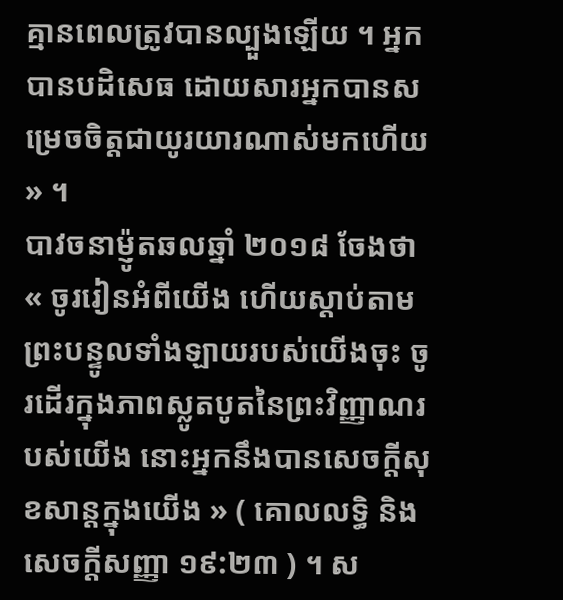គ្មានពេលត្រូវបានល្បួងឡើយ ។ អ្នកបានបដិសេធ ដោយសារអ្នកបានសម្រេចចិត្តជាយូរយារណាស់មកហើយ » ។
បាវចនាម៉្ញូតឆលឆ្នាំ ២០១៨ ចែងថា « ចូររៀនអំពីយើង ហើយស្ដាប់តាមព្រះបន្ទូលទាំងឡាយរបស់យើងចុះ ចូរដើរក្នុងភាពស្លូតបូតនៃព្រះវិញ្ញាណរបស់យើង នោះអ្នកនឹងបានសេចក្ដីសុខសាន្ដក្នុងយើង » ( គោលលទ្ធិ និង សេចក្តីសញ្ញា ១៩:២៣ ) ។ ស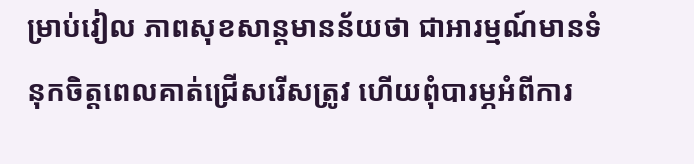ម្រាប់វៀល ភាពសុខសាន្តមានន័យថា ជាអារម្មណ៍មានទំនុកចិត្តពេលគាត់ជ្រើសរើសត្រូវ ហើយពុំបារម្ភអំពីការ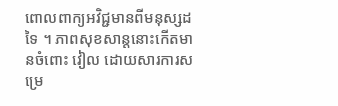ពោលពាក្យអវិជ្ជមានពីមនុស្សដទៃ ។ ភាពសុខសាន្តនោះកើតមានចំពោះ វៀល ដោយសារការសម្រេ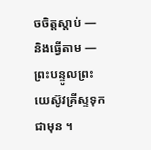ចចិត្តស្តាប់ — និងធ្វើតាម — ព្រះបន្ទូលព្រះយេស៊ូវគ្រីស្ទទុកជាមុន ។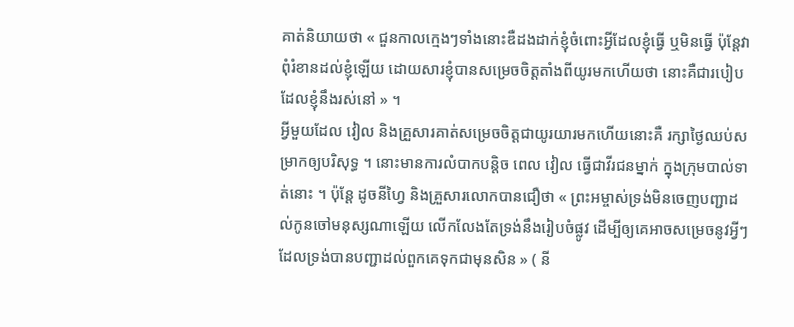គាត់និយាយថា « ជួនកាលក្មេងៗទាំងនោះឌឺដងដាក់ខ្ញុំចំពោះអ្វីដែលខ្ញុំធ្វើ ឬមិនធ្វើ ប៉ុន្តែវាពុំរំខានដល់ខ្ញុំឡើយ ដោយសារខ្ញុំបានសម្រេចចិត្តតាំងពីយូរមកហើយថា នោះគឺជារបៀបដែលខ្ញុំនឹងរស់នៅ » ។
អ្វីមួយដែល វៀល និងគ្រួសារគាត់សម្រេចចិត្តជាយូរយារមកហើយនោះគឺ រក្សាថ្ងៃឈប់សម្រាកឲ្យបរិសុទ្ធ ។ នោះមានការលំបាកបន្តិច ពេល វៀល ធ្វើជាវីរជនម្នាក់ ក្នុងក្រុមបាល់ទាត់នោះ ។ ប៉ុន្តែ ដូចនីហ្វៃ និងគ្រួសារលោកបានជឿថា « ព្រះអម្ចាស់ទ្រង់មិនចេញបញ្ជាដល់កូនចៅមនុស្សណាឡើយ លើកលែងតែទ្រង់នឹងរៀបចំផ្លូវ ដើម្បីឲ្យគេអាចសម្រេចនូវអ្វីៗដែលទ្រង់បានបញ្ជាដល់ពួកគេទុកជាមុនសិន » ( នី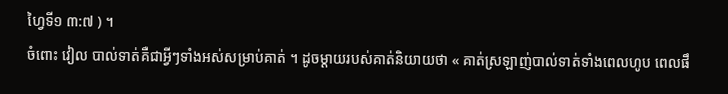ហ្វៃទី១ ៣:៧ ) ។
ចំពោះ វៀល បាល់ទាត់គឺជាអ្វីៗទាំងអស់សម្រាប់គាត់ ។ ដូចម្តាយរបស់គាត់និយាយថា « គាត់ស្រឡាញ់បាល់ទាត់ទាំងពេលហូប ពេលផឹ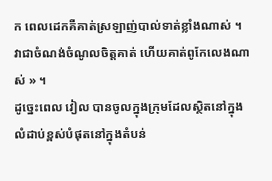ក ពេលដេកគឺគាត់ស្រឡាញ់បាល់ទាត់ខ្លាំងណាស់ ។ វាជាចំណង់ចំណូលចិត្តគាត់ ហើយគាត់ពូកែលេងណាស់ » ។
ដូច្នេះពេល វៀល បានចូលក្នុងក្រុមដែលស្ថិតនៅក្នុងលំដាប់ខ្ពស់បំផុតនៅក្នុងតំបន់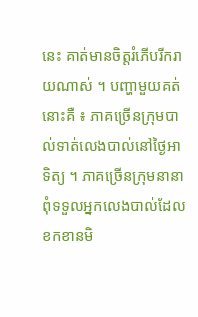នេះ គាត់មានចិត្តរំភើបរីករាយណាស់ ។ បញ្ហាមួយគត់នោះគឺ ៖ ភាគច្រើនក្រុមបាល់ទាត់លេងបាល់នៅថ្ងៃអាទិត្យ ។ ភាគច្រើនក្រុមនានាពុំទទួលអ្នកលេងបាល់ដែលខកខានមិ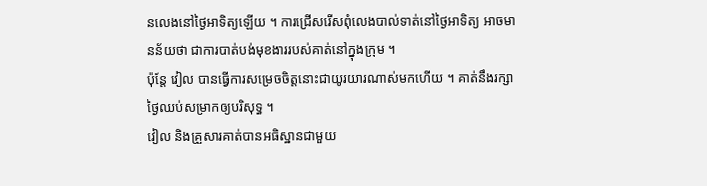នលេងនៅថ្ងៃអាទិត្យឡើយ ។ ការជ្រើសរើសពុំលេងបាល់ទាត់នៅថ្ងៃអាទិត្យ អាចមានន័យថា ជាការបាត់បង់មុខងាររបស់គាត់នៅក្នុងក្រុម ។
ប៉ុន្តែ វៀល បានធ្វើការសម្រេចចិត្តនោះជាយូរយារណាស់មកហើយ ។ គាត់នឹងរក្សាថ្ងៃឈប់សម្រាកឲ្យបរិសុទ្ធ ។
វៀល និងគ្រួសារគាត់បានអធិស្ឋានជាមួយ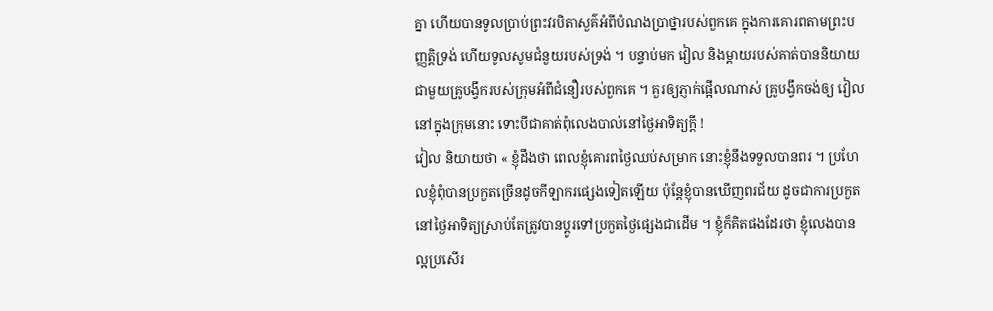គ្នា ហើយបានទូលប្រាប់ព្រះវរបិតាសួគ៌អំពីបំណងប្រាថ្នារបស់ពួកគេ ក្នុងការគោរពតាមព្រះបញ្ញត្តិទ្រង់ ហើយទូលសូមជំនួយរបស់ទ្រង់ ។ បន្ទាប់មក វៀល និងម្តាយរបស់គាត់បាននិយាយជាមួយគ្រូបង្វឹករបស់ក្រុមអំពីជំនឿរបស់ពួកគេ ។ គួរឲ្យភ្ញាក់ផ្អើលណាស់ គ្រូបង្វឹកចង់ឲ្យ វៀល នៅក្នុងក្រុមនោះ ទោះបីជាគាត់ពុំលេងបាល់នៅថ្ងៃអាទិត្យក្តី !
វៀល និយាយថា « ខ្ញុំដឹងថា ពេលខ្ញុំគោរពថ្ងៃឈប់សម្រាក នោះខ្ញុំនឹងទទួលបានពរ ។ ប្រហែលខ្ញុំពុំបានប្រកួតច្រើនដូចកីឡាករផ្សេងទៀតឡើយ ប៉ុន្តែខ្ញុំបានឃើញពរជ័យ ដូចជាការប្រកួតនៅថ្ងៃអាទិត្យស្រាប់តែត្រូវបានប្តូរទៅប្រកួតថ្ងៃផ្សេងជាដើម ។ ខ្ញុំក៏គិតផងដែរថា ខ្ញុំលេងបានល្អប្រសើរ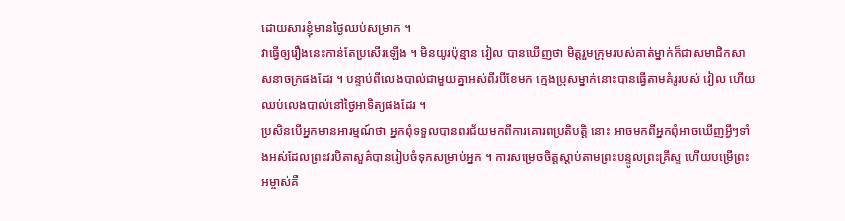ដោយសារខ្ញុំមានថ្ងៃឈប់សម្រាក ។
វាធ្វើឲ្យរឿងនេះកាន់តែប្រសើរឡើង ។ មិនយូរប៉ុន្មាន វៀល បានឃើញថា មិត្តរួមក្រុមរបស់គាត់ម្នាក់ក៏ជាសមាជិកសាសនាចក្រផងដែរ ។ បន្ទាប់ពីលេងបាល់ជាមួយគ្នាអស់ពីរបីខែមក ក្មេងប្រុសម្នាក់នោះបានធ្វើតាមគំរូរបស់ វៀល ហើយឈប់លេងបាល់នៅថ្ងៃអាទិត្យផងដែរ ។
ប្រសិនបើអ្នកមានអារម្មណ៍ថា អ្នកពុំទទួលបានពរជ័យមកពីការគោរពប្រតិបត្តិ នោះ អាចមកពីអ្នកពុំអាចឃើញអ្វីៗទាំងអស់ដែលព្រះវរបិតាសួគ៌បានរៀបចំទុកសម្រាប់អ្នក ។ ការសម្រេចចិត្តស្តាប់តាមព្រះបន្ទូលព្រះគ្រីស្ទ ហើយបម្រើព្រះអម្ចាស់គឺ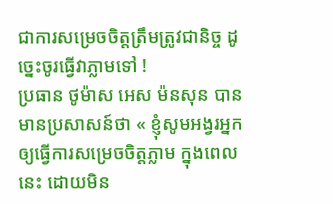ជាការសម្រេចចិត្តត្រឹមត្រូវជានិច្ច ដូច្នេះចូរធ្វើវាភ្លាមទៅ !
ប្រធាន ថូម៉ាស អេស ម៉នសុន បានមានប្រសាសន៍ថា « ខ្ញុំសូមអង្វរអ្នកឲ្យធ្វើការសម្រេចចិត្តភ្លាម ក្នុងពេលនេះ ដោយមិន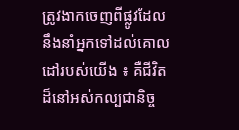ត្រូវងាកចេញពីផ្លូវដែលនឹងនាំអ្នកទៅដល់គោលដៅរបស់យើង ៖ គឺជីវិតដ៏នៅអស់កល្បជានិច្ច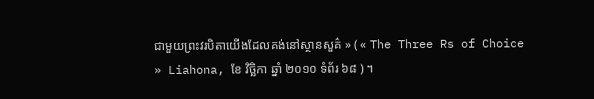ជាមួយព្រះវរបិតាយើងដែលគង់នៅស្ថានសួគ៌ » ( « The Three Rs of Choice » Liahona, ខែ វិច្ឆិកា ឆ្នាំ ២០១០ ទំព័រ ៦៨ ) ។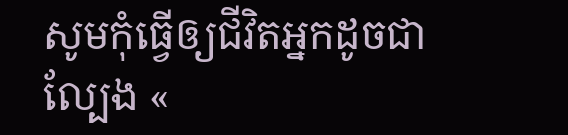សូមកុំធ្វើឲ្យជីវិតអ្នកដូចជាល្បែង «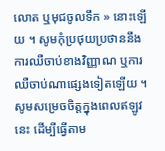លោត ឬមុជចូលទឹក » នោះឡើយ ។ សូមកុំប្រថុយប្រថាននឹងការឈឺចាប់ខាងវិញ្ញាណ ឬការឈឺចាប់ណាផ្សេងទៀតឡើយ ។ សូមសម្រេចចិត្តក្នុងពេលឥឡូវនេះ ដើម្បីធ្វើតាម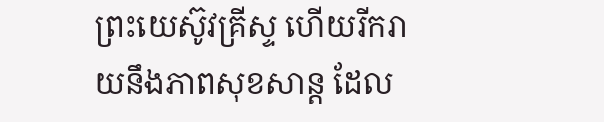ព្រះយេស៊ូវគ្រីស្ទ ហើយរីករាយនឹងភាពសុខសាន្ត ដែល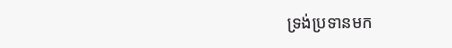ទ្រង់ប្រទានមក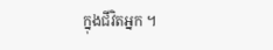ក្នុងជីវិតអ្នក ។